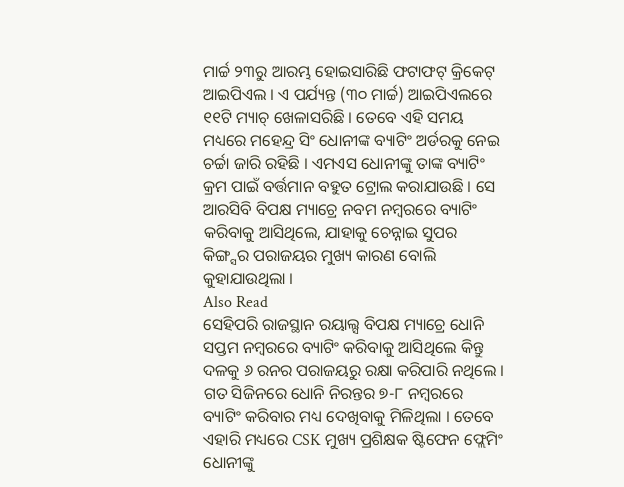ମାର୍ଚ୍ଚ ୨୩ରୁ ଆରମ୍ଭ ହୋଇସାରିଛି ଫଟାଫଟ୍ କ୍ରିକେଟ୍ ଆଇପିଏଲ । ଏ ପର୍ଯ୍ୟନ୍ତ (୩୦ ମାର୍ଚ୍ଚ) ଆଇପିଏଲରେ ୧୧ଟି ମ୍ୟାଚ୍ ଖେଳାସରିଛି । ତେବେ ଏହି ସମୟ ମଧ୍ୟରେ ମହେନ୍ଦ୍ର ସିଂ ଧୋନୀଙ୍କ ବ୍ୟାଟିଂ ଅର୍ଡରକୁ ନେଇ ଚର୍ଚ୍ଚା ଜାରି ରହିଛି । ଏମଏସ ଧୋନୀଙ୍କୁ ତାଙ୍କ ବ୍ୟାଟିଂ କ୍ରମ ପାଇଁ ବର୍ତ୍ତମାନ ବହୁତ ଟ୍ରୋଲ କରାଯାଉଛି । ସେ ଆରସିବି ବିପକ୍ଷ ମ୍ୟାଚ୍ରେ ନବମ ନମ୍ବରରେ ବ୍ୟାଟିଂ କରିବାକୁ ଆସିଥିଲେ, ଯାହାକୁ ଚେନ୍ନାଇ ସୁପର କିଙ୍ଗ୍ସର ପରାଜୟର ମୁଖ୍ୟ କାରଣ ବୋଲି କୁହାଯାଉଥିଲା ।
Also Read
ସେହିପରି ରାଜସ୍ଥାନ ରୟାଲ୍ସ ବିପକ୍ଷ ମ୍ୟାଚ୍ରେ ଧୋନି ସପ୍ତମ ନମ୍ବରରେ ବ୍ୟାଟିଂ କରିବାକୁ ଆସିଥିଲେ କିନ୍ତୁ ଦଳକୁ ୬ ରନର ପରାଜୟରୁ ରକ୍ଷା କରିପାରି ନଥିଲେ । ଗତ ସିଜିନରେ ଧୋନି ନିରନ୍ତର ୭-୮ ନମ୍ବରରେ ବ୍ୟାଟିଂ କରିବାର ମଧ୍ୟ ଦେଖିବାକୁ ମିଳିଥିଲା । ତେବେ ଏହାରି ମଧ୍ୟରେ CSK ମୁଖ୍ୟ ପ୍ରଶିକ୍ଷକ ଷ୍ଟିଫେନ ଫ୍ଲେମିଂ ଧୋନୀଙ୍କୁ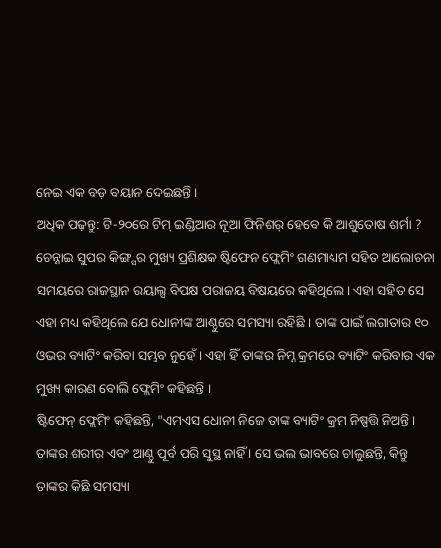ନେଇ ଏକ ବଡ଼ ବୟାନ ଦେଇଛନ୍ତି ।
ଅଧିକ ପଢ଼ନ୍ତୁ: ଟି-୨୦ରେ ଟିମ୍ ଇଣ୍ଡିଆର ନୂଆ ଫିନିଶର୍ ହେବେ କି ଆଶୁତୋଷ ଶର୍ମା ?
ଚେନ୍ନାଇ ସୁପର କିଙ୍ଗ୍ସର ମୁଖ୍ୟ ପ୍ରଶିକ୍ଷକ ଷ୍ଟିଫେନ ଫ୍ଲେମିଂ ଗଣମାଧ୍ୟମ ସହିତ ଆଲୋଚନା ସମୟରେ ରାଜସ୍ଥାନ ରୟାଲ୍ସ ବିପକ୍ଷ ପରାଜୟ ବିଷୟରେ କହିଥିଲେ। ଏହା ସହିତ ସେ ଏହା ମଧ୍ୟ କହିଥିଲେ ଯେ ଧୋନୀଙ୍କ ଆଣ୍ଠୁରେ ସମସ୍ୟା ରହିଛି । ତାଙ୍କ ପାଇଁ ଲଗାତାର ୧୦ ଓଭର ବ୍ୟାଟିଂ କରିବା ସମ୍ଭବ ନୁହେଁ । ଏହା ହିଁ ତାଙ୍କର ନିମ୍ନ କ୍ରମରେ ବ୍ୟାଟିଂ କରିବାର ଏକ ମୁଖ୍ୟ କାରଣ ବୋଲି ଫ୍ଲେମିଂ କହିଛନ୍ତି ।
ଷ୍ଟିଫେନ୍ ଫ୍ଲେମିଂ କହିଛନ୍ତି, "ଏମଏସ ଧୋନୀ ନିଜେ ତାଙ୍କ ବ୍ୟାଟିଂ କ୍ରମ ନିଷ୍ପତ୍ତି ନିଅନ୍ତି । ତାଙ୍କର ଶରୀର ଏବଂ ଆଣ୍ଠୁ ପୂର୍ବ ପରି ସୁସ୍ଥ ନାହିଁ । ସେ ଭଲ ଭାବରେ ଚାଲୁଛନ୍ତି, କିନ୍ତୁ ତାଙ୍କର କିଛି ସମସ୍ୟା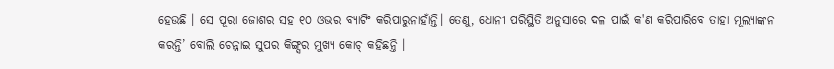ହେଉଛି । ସେ ପୂରା ଜୋଶର ସହ ୧୦ ଓଭର ବ୍ୟାଟିଂ କରିପାରୁନାହାଁନ୍ତି। ତେଣୁ, ଧୋନୀ ପରିସ୍ଥିତି ଅନୁସାରେ ଦଳ ପାଇଁ କ'ଣ କରିପାରିବେ ତାହା ମୂଲ୍ୟାଙ୍କନ କରନ୍ତି’ ବୋଲି ଚେନ୍ନାଇ ସୁପର କିଙ୍ଗ୍ସର ମୁଖ୍ୟ କୋଚ୍ କହିଛନ୍ତି ।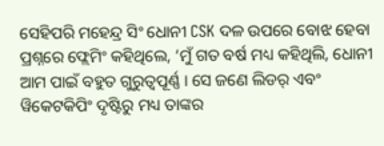ସେହିପରି ମହେନ୍ଦ୍ର ସିଂ ଧୋନୀ CSK ଦଳ ଉପରେ ବୋଝ ହେବା ପ୍ରଶ୍ନରେ ଫ୍ଲେମିଂ କହିଥିଲେ, ‘ମୁଁ ଗତ ବର୍ଷ ମଧ୍ୟ କହିଥିଲି, ଧୋନୀ ଆମ ପାଇଁ ବହୁତ ଗୁରୁତ୍ୱପୂର୍ଣ୍ଣ । ସେ ଜଣେ ଲିଡର୍ ଏବଂ ୱିକେଟକିପିଂ ଦୃଷ୍ଟିରୁ ମଧ୍ୟ ତାଙ୍କର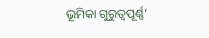ଭୂମିକା ଗୁରୁତ୍ୱପୂର୍ଣ୍ଣ’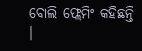ବୋଲି ଫ୍ଲେମିଂ କହିଛନ୍ତି ।